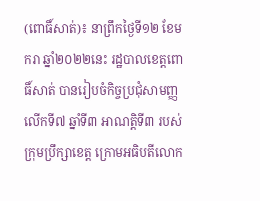(ពោធិ៍សាត់)៖ នាព្រឹកថ្ងៃទី១២ ខែមករា ឆ្នាំ២០២២នេះ រដ្ឋបាលខេត្តពោធិ៍សាត់ បានរៀបចំកិច្ចប្រជុំសាមញ្ញលើកទី៧ ឆ្នាំទី៣ អាណត្តិទី៣ របស់ក្រុមប្រឹក្សាខេត្ត ក្រោមអធិបតីលោក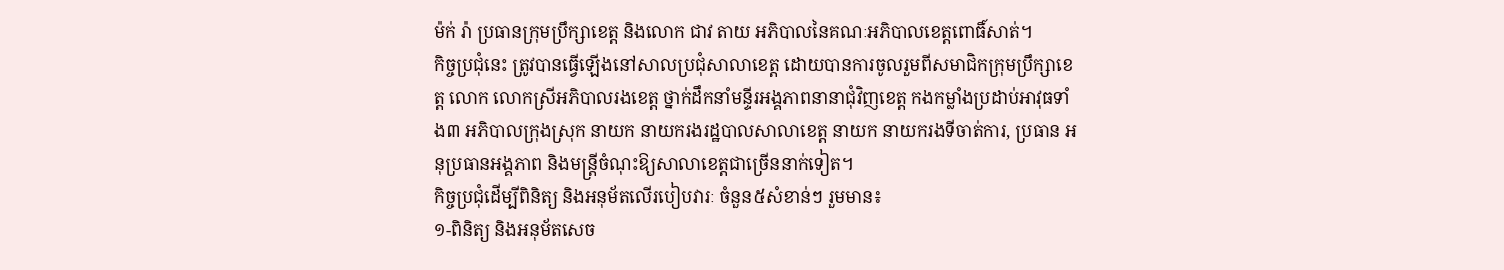ម៉ក់ រ៉ា ប្រធានក្រុមប្រឹក្សាខេត្ត និងលោក ជាវ តាយ អភិបាលនៃគណៈអភិបាលខេត្តពោធិ៍សាត់។
កិច្ចប្រជុំនេះ ត្រូវបានធ្វើឡើងនៅសាលប្រជុំសាលាខេត្ត ដោយបានការចូលរួមពីសមាជិកក្រុមប្រឹក្សាខេត្ត លោក លោកស្រីអភិបាលរងខេត្ត ថ្នាក់ដឹកនាំមន្ទីរអង្គភាពនានាជុំវិញខេត្ត កងកម្លាំងប្រដាប់អាវុធទាំង៣ អភិបាលក្រុងស្រុក នាយក នាយករងរដ្ឋបាលសាលាខេត្ត នាយក នាយករងទីចាត់ការ, ប្រធាន អនុប្រធានអង្គភាព និងមន្ត្រីចំណុះឱ្យសាលាខេត្តជាច្រើននាក់ទៀត។
កិច្ចប្រជុំដើម្បីពិនិត្យ និងអនុម័តលើរបៀបវារៈ ចំនួន៥សំខាន់ៗ រួមមាន៖
១-ពិនិត្យ និងអនុម័តសេច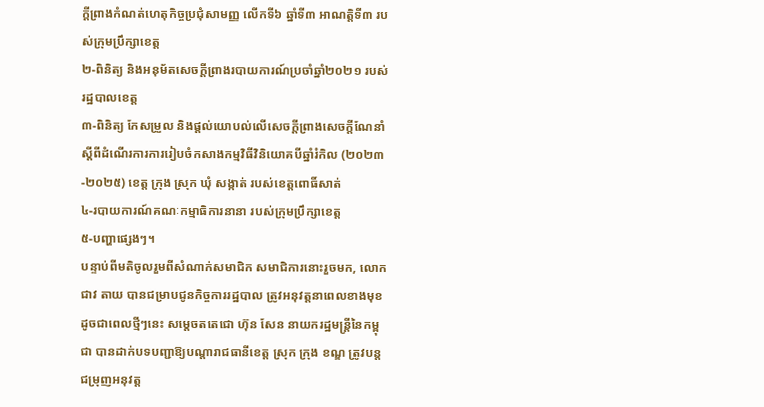ក្តីព្រាងកំណត់ហេតុកិច្ចប្រជុំសាមញ្ញ លើកទី៦ ឆ្នាំទី៣ អាណត្តិទី៣ របស់ក្រុមប្រឹក្សាខេត្ត
២-ពិនិត្យ និងអនុម័តសេចក្តីព្រាងរបាយការណ៍ប្រចាំឆ្នាំ២០២១ របស់រដ្ឋបាលខេត្ត
៣-ពិនិត្យ កែសម្រួល និងផ្តល់យោបល់លើសេចក្តីព្រាងសេចក្តីណែនាំ ស្តីពីដំណើរការការរៀបចំកសាងកម្មវិធីវិនិយោគបីឆ្នាំរំកិល (២០២៣-២០២៥) ខេត្ត ក្រុង ស្រុក ឃុំ សង្កាត់ របស់ខេត្តពោធិ៍សាត់
៤-របាយការណ៍គណៈកម្មាធិការនានា របស់ក្រុមប្រឹក្សាខេត្ត
៥-បញ្ហាផ្សេងៗ។
បន្ទាប់ពីមតិចូលរួមពីសំណាក់សមាជិក សមាជិការនោះរួចមក, លោក ជាវ តាយ បានជម្រាបជូនកិច្ចការរដ្ឋបាល ត្រូវអនុវត្តនាពេលខាងមុខ ដូចជាពេលថ្មីៗនេះ សម្តេចតតេជោ ហ៊ុន សែន នាយករដ្ឋមន្ត្រីនៃកម្ពុជា បានដាក់បទបញ្ជាឱ្យបណ្តារាជធានីខេត្ត ស្រុក ក្រុង ខណ្ឌ ត្រូវបន្តជម្រុញអនុវត្ត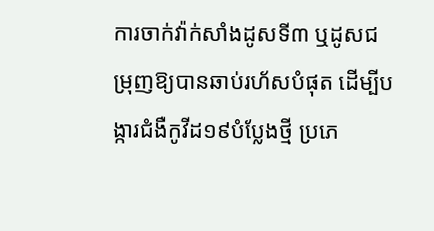ការចាក់វ៉ាក់សាំងដូសទី៣ ឬដូសជម្រុញឱ្យបានឆាប់រហ័សបំផុត ដើម្បីបង្ការជំងឺកូវីដ១៩បំប្លែងថ្មី ប្រភេ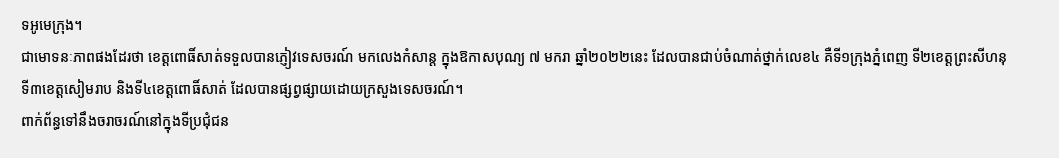ទអូមេក្រុង។
ជាមោទនៈភាពផងដែរថា ខេត្តពោធិ៍សាត់ទទួលបានភ្ញៀវទេសចរណ៍ មកលេងកំសាន្ត ក្នុងឱកាសបុណ្យ ៧ មករា ឆ្នាំ២០២២នេះ ដែលបានជាប់ចំណាត់ថ្នាក់លេខ៤ គឺទី១ក្រុងភ្នំពេញ ទី២ខេត្តព្រះសីហនុ ទី៣ខេត្តសៀមរាប និងទី៤ខេត្តពោធិ៍សាត់ ដែលបានផ្សព្វផ្សាយដោយក្រសួងទេសចរណ៍។
ពាក់ព័ន្ធទៅនឹងចរាចរណ៍នៅក្នុងទីប្រជុំជន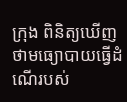ក្រុង ពិនិត្យឃើញថាមធ្យោបាយធ្វើដំណើរបស់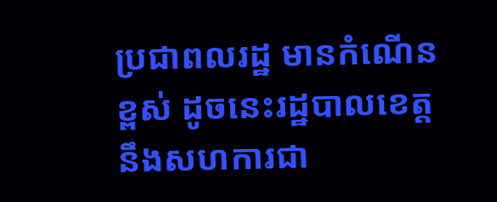ប្រជាពលរដ្ឋ មានកំណើនខ្ពស់ ដូចនេះរដ្ឋបាលខេត្ត នឹងសហការជា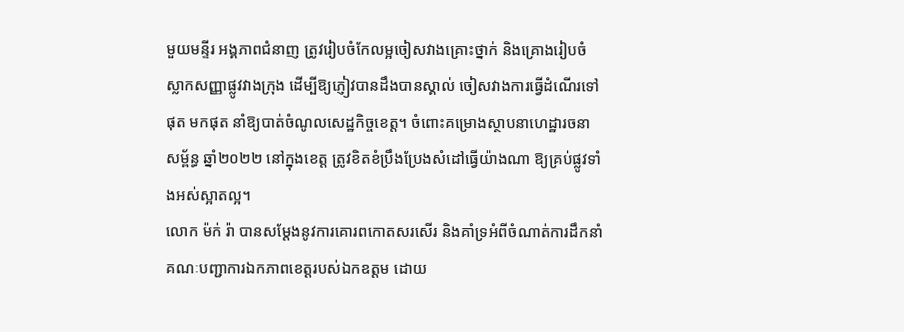មួយមន្ទីរ អង្គភាពជំនាញ ត្រូវរៀបចំកែលម្អចៀសវាងគ្រោះថ្នាក់ និងគ្រោងរៀបចំស្លាកសញ្ញាផ្លូវវាងក្រុង ដើម្បីឱ្យភ្ញៀវបានដឹងបានស្គាល់ ចៀសវាងការធ្វើដំណើរទៅផុត មកផុត នាំឱ្យបាត់ចំណូលសេដ្ឋកិច្ចខេត្ត។ ចំពោះគម្រោងស្ថាបនាហេដ្ឋារចនាសម្ព័ន្ធ ឆ្នាំ២០២២ នៅក្នុងខេត្ត ត្រូវខិតខំប្រឹងប្រែងសំដៅធ្វើយ៉ាងណា ឱ្យគ្រប់ផ្លូវទាំងអស់ស្អាតល្អ។
លោក ម៉ក់ រ៉ា បានសម្តែងនូវការគោរពកោតសរសើរ និងគាំទ្រអំពីចំណាត់ការដឹកនាំ គណៈបញ្ជាការឯកភាពខេត្តរបស់ឯកឧត្តម ដោយ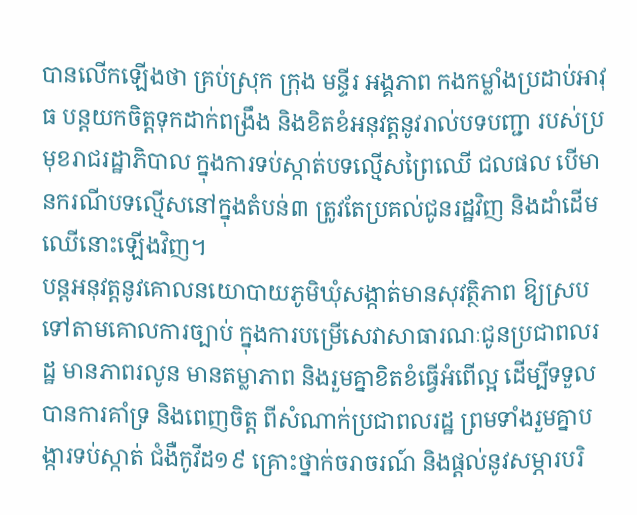បានលើកឡើងថា គ្រប់ស្រុក ក្រុង មន្ទីរ អង្គភាព កងកម្លាំងប្រដាប់អាវុធ បន្តយកចិត្តទុកដាក់ពង្រឹង និងខិតខំអនុវត្តនូវរាល់បទបញ្ជា របស់ប្រមុខរាជរដ្ឋាភិបាល ក្នុងការទប់ស្កាត់បទល្មើសព្រៃឈើ ជលផល បើមានករណីបទល្មើសនៅក្នុងតំបន់៣ ត្រូវតែប្រគល់ជូនរដ្ឋវិញ និងដាំដើមឈើនោះឡើងវិញ។
បន្តអនុវត្តនូវគោលនយោបាយភូមិឃុំសង្កាត់មានសុវត្ថិភាព ឱ្យស្របទៅតាមគោលការច្បាប់ ក្នុងការបម្រើសេវាសាធារណៈជូនប្រជាពលរដ្ឋ មានភាពរលូន មានតម្លាភាព និងរួមគ្នាខិតខំធ្វើអំពើល្អ ដើម្បីទទួលបានការគាំទ្រ និងពេញចិត្ត ពីសំណាក់ប្រជាពលរដ្ឋ ព្រមទាំងរួមគ្នាបង្ការទប់ស្កាត់ ជំងឺកូវីដ១៩ គ្រោះថ្នាក់ចរាចរណ៍ និងផ្តល់នូវសម្ភារបរិ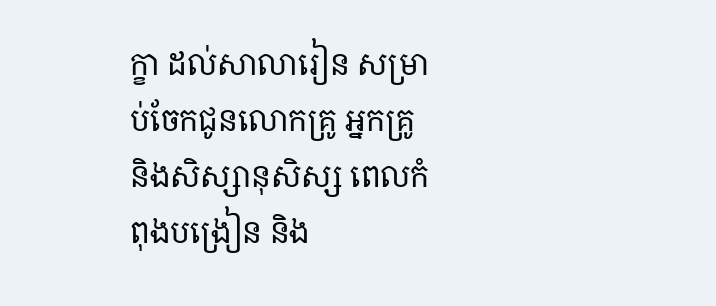ក្ខា ដល់សាលារៀន សម្រាប់ចែកជូនលោកគ្រូ អ្នកគ្រូ និងសិស្សានុសិស្ស ពេលកំពុងបង្រៀន និង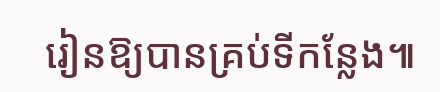រៀនឱ្យបានគ្រប់ទីកន្លែង៕